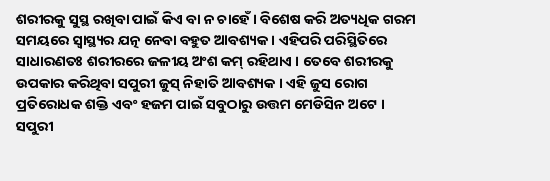ଶରୀରକୁ ସୁସ୍ଥ ରଖିବା ପାଇଁ କିଏ ବା ନ ଚାହେଁ । ବିଶେଷ କରି ଅତ୍ୟଧିକ ଗରମ ସମୟରେ ସ୍ୱାସ୍ଥ୍ୟର ଯତ୍ନ ନେବା ବହୁତ ଆବଶ୍ୟକ । ଏହିପରି ପରିସ୍ଥିତିରେ ସାଧାରଣତଃ ଶରୀରରେ ଜଳୀୟ ଅଂଶ କମ୍ ରହିଥାଏ । ତେବେ ଶରୀରକୁ ଉପକାର କରିଥିବା ସପୁରୀ ଜୁସ୍ ନିହାତି ଆବଶ୍ୟକ । ଏହି ଜୁସ ରୋଗ ପ୍ରତିରୋଧକ ଶକ୍ତି ଏବଂ ହଜମ ପାଇଁ ସବୁଠାରୁ ଉତ୍ତମ ମେଡିସିନ ଅଟେ । ସପୁରୀ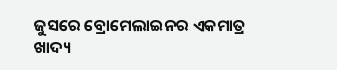ଜୁସରେ ବ୍ରୋମେଲାଇନର ଏକମାତ୍ର ଖାଦ୍ୟ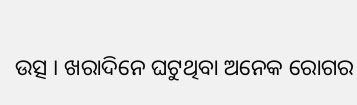ଉତ୍ସ । ଖରାଦିନେ ଘଟୁଥିବା ଅନେକ ରୋଗର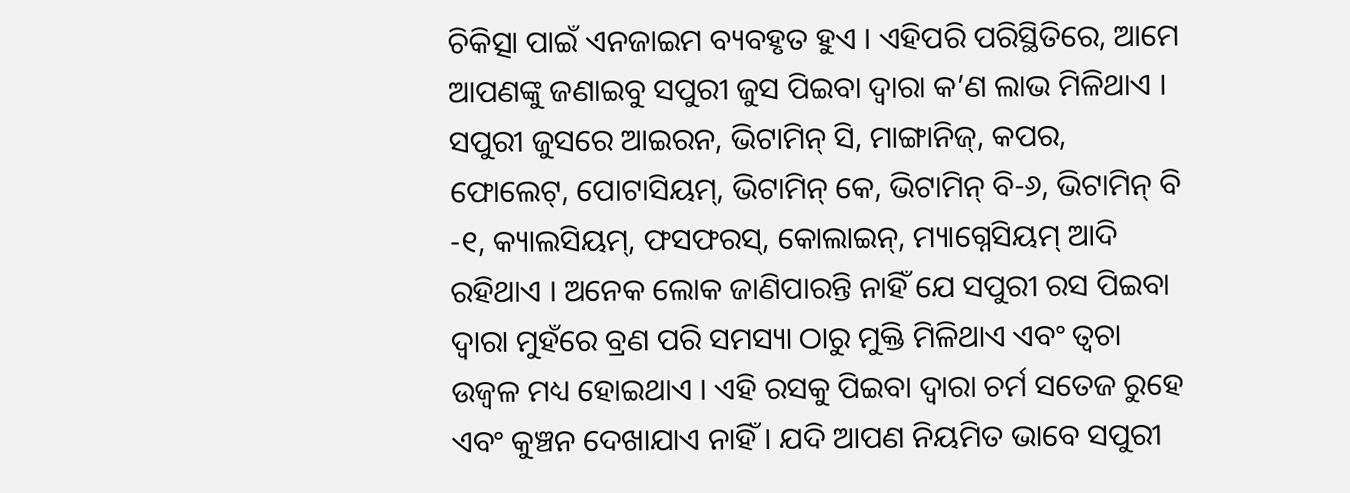ଚିକିତ୍ସା ପାଇଁ ଏନଜାଇମ ବ୍ୟବହୃତ ହୁଏ । ଏହିପରି ପରିସ୍ଥିତିରେ, ଆମେ ଆପଣଙ୍କୁ ଜଣାଇବୁ ସପୁରୀ ଜୁସ ପିଇବା ଦ୍ୱାରା କ’ଣ ଲାଭ ମିଳିଥାଏ । ସପୁରୀ ଜୁସରେ ଆଇରନ, ଭିଟାମିନ୍ ସି, ମାଙ୍ଗାନିଜ୍, କପର, ଫୋଲେଟ୍, ପୋଟାସିୟମ୍, ଭିଟାମିନ୍ କେ, ଭିଟାମିନ୍ ବି-୬, ଭିଟାମିନ୍ ବି -୧, କ୍ୟାଲସିୟମ୍, ଫସଫରସ୍, କୋଲାଇନ୍, ମ୍ୟାଗ୍ନେସିୟମ୍ ଆଦି ରହିଥାଏ । ଅନେକ ଲୋକ ଜାଣିପାରନ୍ତି ନାହିଁ ଯେ ସପୁରୀ ରସ ପିଇବା ଦ୍ୱାରା ମୁହଁରେ ବ୍ରଣ ପରି ସମସ୍ୟା ଠାରୁ ମୁକ୍ତି ମିଳିଥାଏ ଏବଂ ତ୍ୱଚା ଉଜ୍ୱଳ ମଧ୍ୟ ହୋଇଥାଏ । ଏହି ରସକୁ ପିଇବା ଦ୍ୱାରା ଚର୍ମ ସତେଜ ରୁହେ ଏବଂ କୁଞ୍ଚନ ଦେଖାଯାଏ ନାହିଁ । ଯଦି ଆପଣ ନିୟମିତ ଭାବେ ସପୁରୀ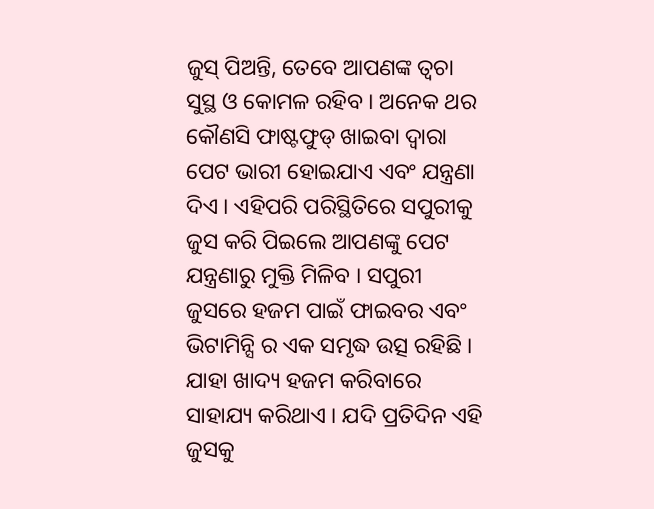ଜୁସ୍ ପିଅନ୍ତି, ତେବେ ଆପଣଙ୍କ ତ୍ୱଚା ସୁସ୍ଥ ଓ କୋମଳ ରହିବ । ଅନେକ ଥର କୌଣସି ଫାଷ୍ଟଫୁଡ୍ ଖାଇବା ଦ୍ୱାରା ପେଟ ଭାରୀ ହୋଇଯାଏ ଏବଂ ଯନ୍ତ୍ରଣା ଦିଏ । ଏହିପରି ପରିସ୍ଥିତିରେ ସପୁରୀକୁ ଜୁସ କରି ପିଇଲେ ଆପଣଙ୍କୁ ପେଟ ଯନ୍ତ୍ରଣାରୁ ମୁକ୍ତି ମିଳିବ । ସପୁରୀ ଜୁସରେ ହଜମ ପାଇଁ ଫାଇବର ଏବଂ ଭିଟାମିନ୍ସି ର ଏକ ସମୃଦ୍ଧ ଉତ୍ସ ରହିଛି । ଯାହା ଖାଦ୍ୟ ହଜମ କରିବାରେ ସାହାଯ୍ୟ କରିଥାଏ । ଯଦି ପ୍ରତିଦିନ ଏହି ଜୁସକୁ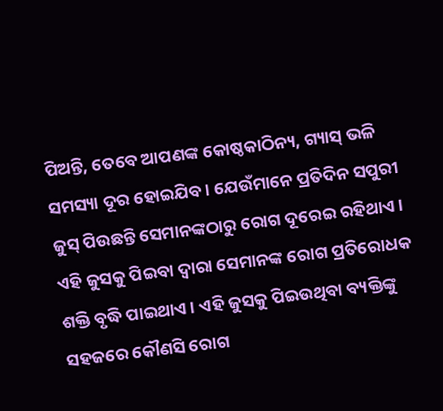ପିଅନ୍ତି, ତେବେ ଆପଣଙ୍କ କୋଷ୍ଠକାଠିନ୍ୟ, ଗ୍ୟାସ୍ ଭଳି ସମସ୍ୟା ଦୂର ହୋଇଯିବ । ଯେଉଁମାନେ ପ୍ରତିଦିନ ସପୁରୀ ଜୁସ୍ ପିଉଛନ୍ତି ସେମାନଙ୍କଠାରୁ ରୋଗ ଦୂରେଇ ରହିଥାଏ । ଏହି ଜୁସକୁ ପିଇବା ଦ୍ୱାରା ସେମାନଙ୍କ ରୋଗ ପ୍ରତିରୋଧକ ଶକ୍ତି ବୃଦ୍ଧି ପାଇଥାଏ । ଏହି ଜୁସକୁ ପିଇଉଥିବା ବ୍ୟକ୍ତିଙ୍କୁ ସହଜରେ କୌଣସି ରୋଗ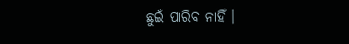ଛୁଇଁ ପାରିବ ନାହିଁ ।